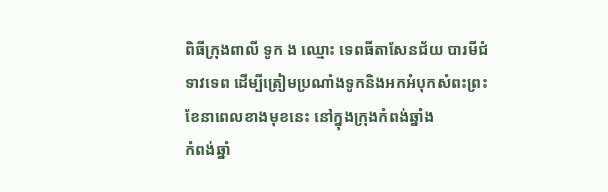ពិធីក្រុងពាលី ទូក ង ឈ្មោះ ទេពធីតាសែនជ័យ បារមីជំទាវទេព ដើម្បីត្រៀមប្រណាំងទូកនិងអកអំបុកសំពះព្រះខែនាពេលខាងមុខនេះ នៅក្នុងក្រុងកំពង់ឆ្នាំង
កំពង់ឆ្នាំ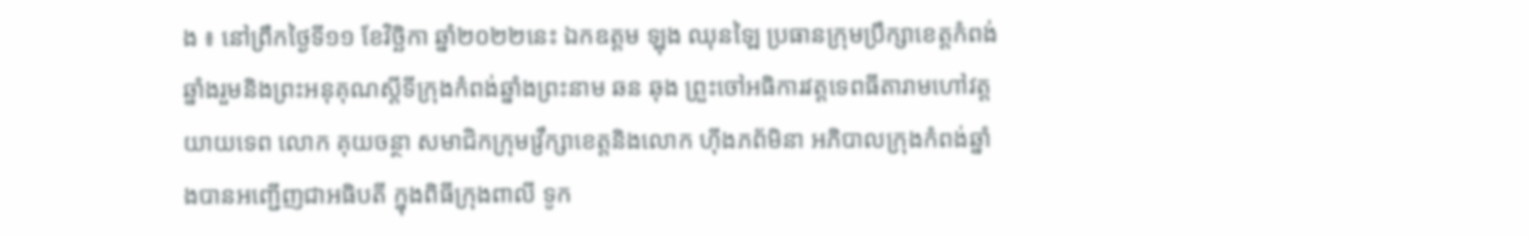ង ៖ នៅព្រឹកថ្ងៃទី១១ ខែវិច្ឆិកា ឆ្នាំ២០២២នេះ ឯកឧត្តម ឡុង ឈុនឡៃ ប្រធានក្រុមប្រឹក្សាខេត្តកំពង់ឆ្នាំងរួមនិងព្រះអនុគុណស្តីទីក្រុងកំពង់ឆ្នាំងព្រះនាម ឆន ឆុង ព្រួះចៅអធិការវត្តទេពធីតារាមហៅវត្តយាយទេព លោក គុយចន្ថា សមាជិកក្រុមវ្រឹក្សាខេត្តនិងលោក ហ៊ីងភព័មិនា អភិបាលក្រុងកំពង់ឆ្នាំងបានអញ្ជើញជាអធិបតី ក្នុងពិធីក្រុងពាលី ទូក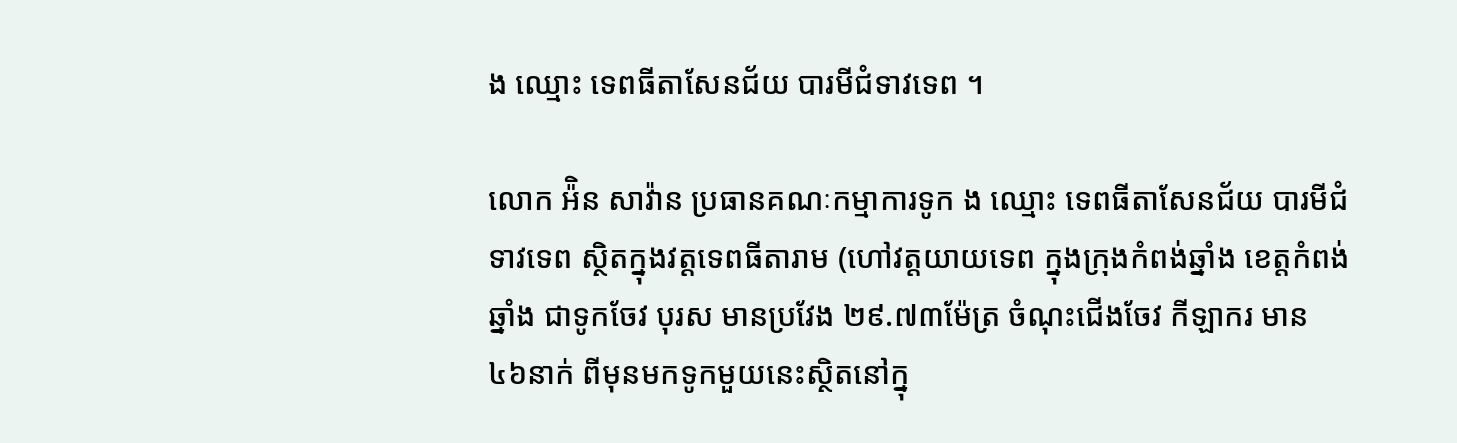ង ឈ្មោះ ទេពធីតាសែនជ័យ បារមីជំទាវទេព ។

លោក អ៉ិន សាវ៉ាន ប្រធានគណៈកម្មាការទូក ង ឈ្មោះ ទេពធីតាសែនជ័យ បារមីជំទាវទេព ស្ថិតក្នុងវត្តទេពធីតារាម (ហៅវត្តយាយទេព ក្នុងក្រុងកំពង់ឆ្នាំង ខេត្តកំពង់ឆ្នាំង ជាទូកចែវ បុរស មានប្រវែង ២៩.៧៣ម៉ែត្រ ចំណុះជើងចែវ កីឡាករ មាន ៤៦នាក់ ពីមុនមកទូកមួយនេះស្ថិតនៅក្នុ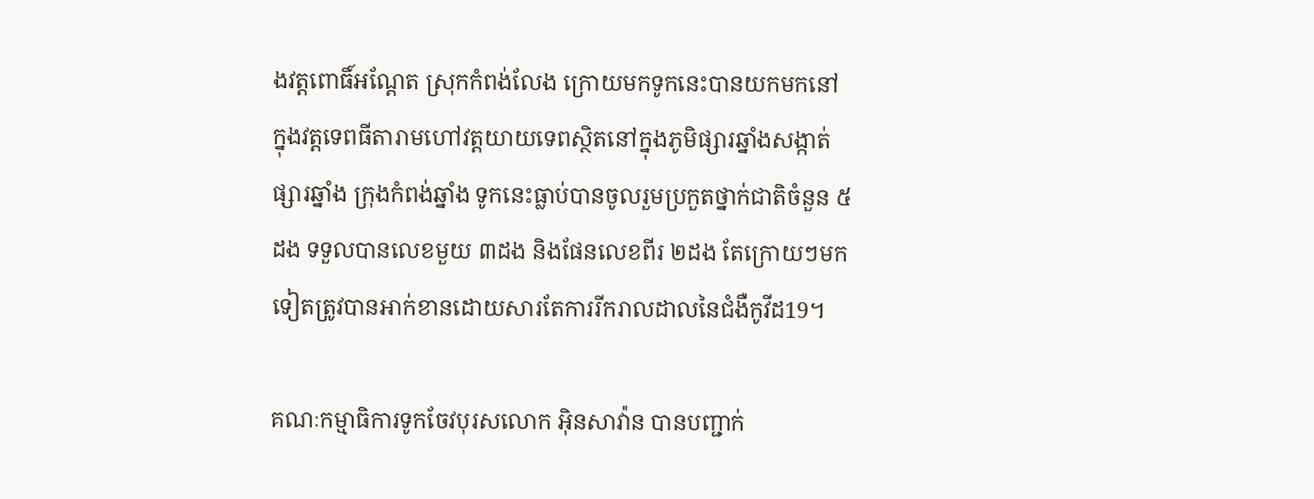ងវត្តពោធិ៍អណ្ដែត ស្រុកកំពង់លែង ក្រោយមកទូកនេះបានយកមកនៅក្នុងវត្តទេពធីតារាមហៅវត្តយាយទេពស្ថិតនៅក្នុងភូមិផ្សារឆ្នាំងសង្កាត់ផ្សារឆ្នាំង ក្រុងកំពង់ឆ្នាំង ទូកនេះធ្លាប់បានចូលរួមប្រកួតថ្នាក់ជាតិចំនួន ៥ដង ទទួលបានលេខមួយ ៣ដង និងផែនលេខពីរ ២ដង តែក្រោយៗមកទៀតត្រូវបានអាក់ខានដោយសារតែការរីករាលដាលនៃជំងឺកូវីដ19។

គណៈកម្មាធិការទូកចែវបុរសលោក អុិនសាវ៉ាន បានបញ្ជាក់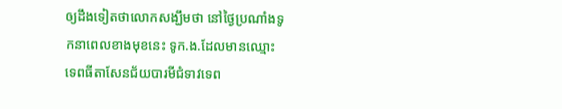ឲ្យដឹងទៀតថាលោកសង្ឃឹមថា នៅថ្ងៃប្រណាំងទូកនាពេលខាងមុខនេះ ទូក.ង.ដែលមានឈ្មោះ ទេពធីតាសែនជ័យបារមីជំទាវទេព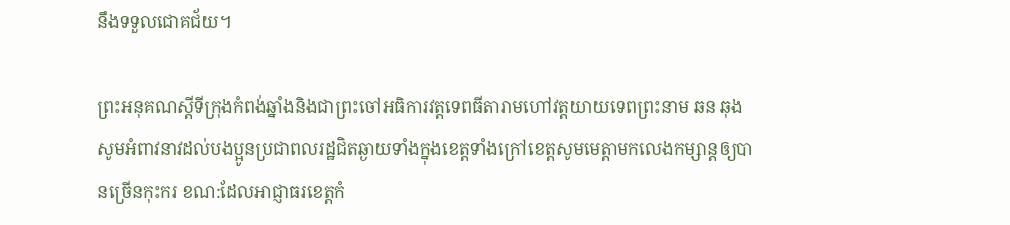នឹងទទួលជោគជ័យ។

ព្រះអនុគណស្ដីទីក្រុងកំពង់ឆ្នាំងនិងជាព្រះចៅអធិការវត្តទេពធីតារាមហៅវត្តយាយទេពព្រះនាម ឆន ឆុង សូមអំពាវនាវដល់បងប្អូនប្រជាពលរដ្ឋជិតឆ្ងាយទាំងក្នុងខេត្តទាំងក្រៅខេត្តសូមមេត្តាមកលេងកម្សាន្តឲ្យបានច្រើនកុះករ ខណ:ដែលអាជ្ញាធរខេត្តកំ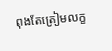ពុងតែត្រៀមលក្ខ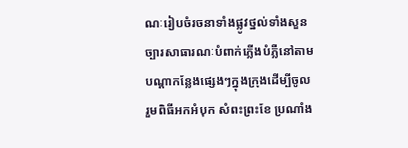ណៈរៀបចំរចនាទាំងផ្លូវថ្នល់ទាំងសួនច្បារសាធារណៈបំពាក់ភ្លើងបំភ្លឺនៅតាមបណ្ដាកន្លែងផ្សេងៗក្នុងក្រុងដើម្បីចូលរួមពិធីអកអំបុក សំពះព្រះខែ ប្រណាំង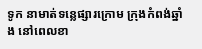ទូក នាមាត់ទន្លេផ្សារក្រោម ក្រុងកំពង់ឆ្នាំង នៅពេលខា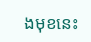ងមុខនេះ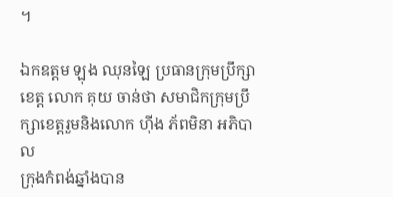។

ឯកឧត្តម ឡុង ឈុនឡៃ ប្រធានក្រុមប្រឹក្សាខេត្ត លោក គុយ ចាន់ថា សមាជិកក្រុមប្រឹក្សាខេត្តរួមនិងលោក ហ៊ីង ភ័ពមិនា អភិបាល
ក្រុងកំពង់ឆ្នាំងបាន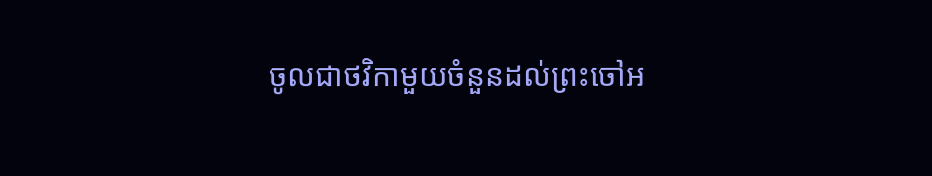ចូលជាថវិកាមួយចំនួនដល់ព្រះចៅអ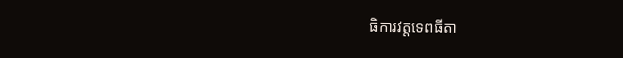ធិការវត្តទេពធីតា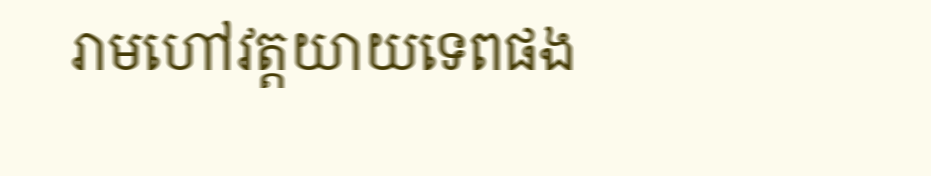រាមហៅវត្តយាយទេពផង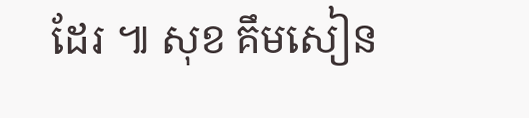ដែរ ៕ សុខ គឹមសៀន